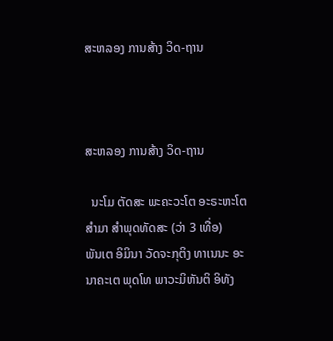ສະຫລອງ ການສ້າງ ວິດ-ຖານ



ສະຫລອງ ການສ້າງ ວິດ-ຖານ

  ນະໂມ ຕັດສະ ພະຄະວະໂຕ ອະຣະຫະໂຕ ສຳມາ ສຳພຸດທັດສະ (ວ່າ 3 ເທື່ອ)
ພັນເຕ ອິມິນາ ວັດຈະກຸຕິງ ທາເນນະ ອະນາຄະເຕ ພຸດໂທ ພາວະມິຫັນຕິ ອິທັງ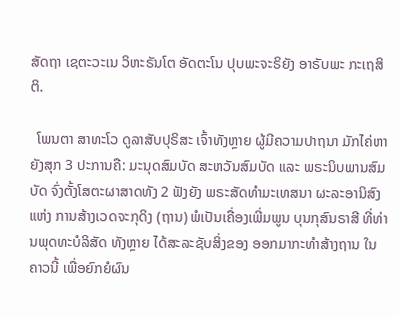ສັດຖາ ເຊຕະວະເນ ວິຫະຣັນໂຕ ອັດຕະໂນ ປຸບພະຈະຣິຍັງ ອາຣັບພະ ກະເຖສິຕິ.

  ໂພນຕາ ສາທະໂວ ດູລາສັບປຸຣິສະ ເຈົ້າທັງຫຼາຍ ຜູ້ມີຄວາມປາຖນາ ມັກໄຄ່ຫາຍັງສຸກ 3 ປະການຄື: ມະນຸດສົມບັດ ສະຫວັນສົມບັດ ແລະ ພຣະນິບພານສົມບັດ ຈົ່ງຕັ້ງໂສຕະຜາສາດທັງ 2 ຟັງຍັງ ພຣະສັດທຳມະເທສນາ ຜະລະອານິສົງແຫ່ງ ການສ້າງເວດຈະກຸດິງ (ຖານ) ພໍເປັນເຄື່ອງເພີ່ມພູນ ບຸນກຸສົນຣາສີ ທີ່ທ່ານພຸດທະບໍລິສັດ ທັງຫຼາຍ ໄດ້ສະລະຊັບສິ່ງຂອງ ອອກມາກະທຳສ້າງຖານ ໃນຄາວນີ້ ເພື່ອຍົກຍໍຜົນ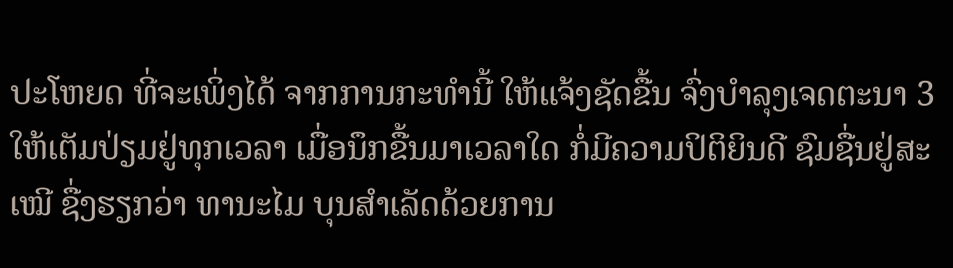ປະໂຫຍດ ທີ່ຈະເພິ່ງໄດ້ ຈາກການກະທຳນີ້ ໃຫ້ແຈ້ງຊັດຂື້ນ ຈົ່ງບຳລຸງເຈດຕະນາ 3 ໃຫ້ເຕັມປ່ຽມຢູ່ທຸກເວລາ ເມື່ອນຶກຂື້ນມາເວລາໃດ ກໍ່ມີຄວາມປິຕິຍິນດີ ຊົມຊື່ນຢູ່ສະເໝີ ຊື່ງຮຽກວ່າ ທານະໄມ ບຸນສຳເລັດດ້ວຍການ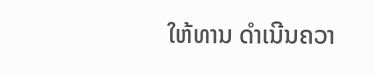ໃຫ້ທານ ດຳເນີນຄວາ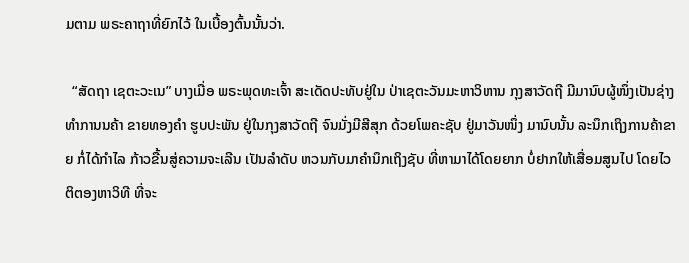ມຕາມ ພຣະຄາຖາທີ່ຍົກໄວ້ ໃນເບື້ອງຕົ້ນນັ້ນວ່າ.

  “ສັດຖາ ເຊຕະວະເນ” ບາງເມື່ອ ພຣະພຸດທະເຈົ້າ ສະເດັດປະທັບຢູ່ໃນ ປ່າເຊຕະວັນມະຫາວິຫານ ກຸງສາວັດຖີ ມີມານົບຜູ້ໜຶ່ງເປັນຊ່າງ ທຳການນຄ້າ ຂາຍທອງຄຳ ຮູບປະພັນ ຢູ່ໃນກຸງສາວັດຖີ ຈົນມັ່ງມີສີສຸກ ດ້ວຍໂພຄະຊັບ ຢູ່ມາວັນໜຶ່ງ ມານົບນັ້ນ ລະນຶກເຖິງການຄ້າຂາຍ ກໍ່ໄດ້ກຳໄລ ກ້າວຂື້ນສູ່ຄວາມຈະເລີນ ເປັນລຳດັບ ຫວນກັບມາຄຳນຶກເຖິງຊັບ ທີ່ຫາມາໄດ້ໂດຍຍາກ ບໍ່ຢາກໃຫ້ເສື່ອມສູນໄປ ໂດຍໄວ ຕິຕອງຫາວິທີ ທີ່ຈະ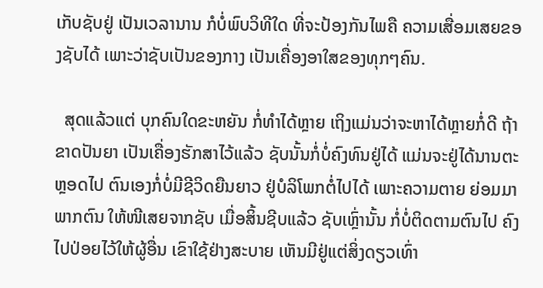ເກັບຊັບຢູ່ ເປັນເວລານານ ກໍບໍ່ພົບວິທີໃດ ທີ່ຈະປ້ອງກັນໄພຄື ຄວາມເສື່ອມເສຍຂອງຊັບໄດ້ ເພາະວ່າຊັບເປັນຂອງກາງ ເປັນເຄື່ອງອາໃສຂອງທຸກໆຄົນ.

  ສຸດແລ້ວແຕ່ ບຸກຄົນໃດຂະຫຍັນ ກໍ່ທຳໄດ້ຫຼາຍ ເຖິງແມ່ນວ່າຈະຫາໄດ້ຫຼາຍກໍ່ດີ ຖ້າຂາດປັນຍາ ເປັນເຄື່ອງຮັກສາໄວ້ແລ້ວ ຊັບນັ້ນກໍ່ບໍ່ຄົງທົນຢູ່ໄດ້ ແມ່ນຈະຢູ່ໄດ້ນານຕະຫຼອດໄປ ຕົນເອງກໍ່ບໍ່ມີຊີວິດຍືນຍາວ ຢູ່ບໍລິໂພກຕໍ່ໄປໄດ້ ເພາະຄວາມຕາຍ ຍ່ອມມາພາກຕົນ ໃຫ້ໜີເສຍຈາກຊັບ ເມື່ອສິ້ນຊີບແລ້ວ ຊັບເຫຼົ່ານັ້ນ ກໍ່ບໍ່ຕິດຕາມຕົນໄປ ຄົງໄປປ່ອຍໄວ້ໃຫ້ຜູ້ອື່ນ ເຂົາໃຊ້ຢ່າງສະບາຍ ເຫັນມີຢູ່ແຕ່ສິ່ງດຽວເທົ່າ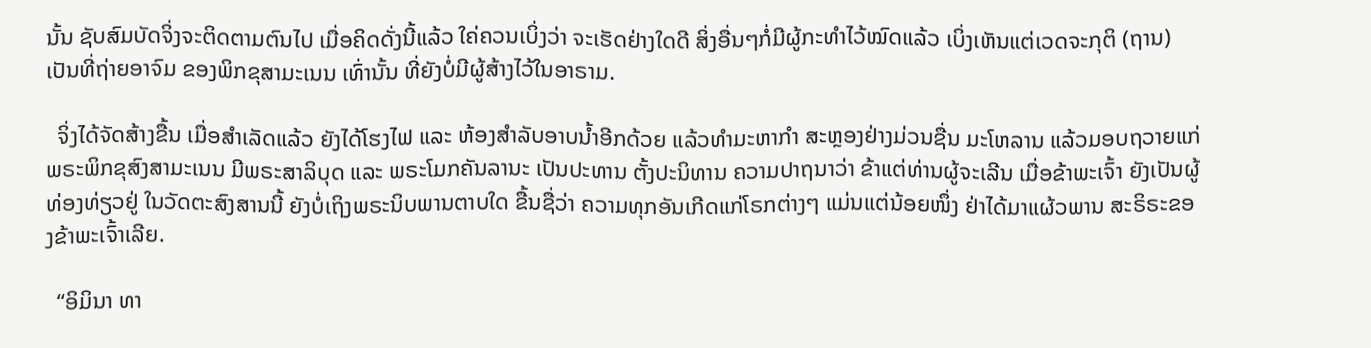ນັ້ນ ຊັບສົມບັດຈິ່ງຈະຕິດຕາມຕົນໄປ ເມື່ອຄິດດັ່ງນີ້ແລ້ວ ໃຄ່ຄວນເບິ່ງວ່າ ຈະເຮັດຢ່າງໃດດີ ສິ່ງອື່ນໆກໍ່ມີຜູ້ກະທຳໄວ້ໝົດແລ້ວ ເບິ່ງເຫັນແຕ່ເວດຈະກຸຕິ (ຖານ) ເປັນທີ່ຖ່າຍອາຈົມ ຂອງພິກຂຸສາມະເນນ ເທົ່ານັ້ນ ທີ່ຍັງບໍ່ມີຜູ້ສ້າງໄວ້ໃນອາຣາມ.

  ຈິ່ງໄດ້ຈັດສ້າງຂື້ນ ເມື່ອສຳເລັດແລ້ວ ຍັງໄດ້ໂຮງໄຟ ແລະ ຫ້ອງສຳລັບອາບນ້ຳອີກດ້ວຍ ແລ້ວທຳມະຫາກຳ ສະຫຼອງຢ່າງມ່ວນຊື່ນ ມະໂຫລານ ແລ້ວມອບຖວາຍແກ່ ພຣະພິກຂຸສົງສາມະເນນ ມີພຣະສາລິບຸດ ແລະ ພຣະໂມກຄັນລານະ ເປັນປະທານ ຕັ້ງປະນິທານ ຄວາມປາຖນາວ່າ ຂ້າແຕ່ທ່ານຜູ້ຈະເລີນ ເມື່ອຂ້າພະເຈົ້າ ຍັງເປັນຜູ້ທ່ອງທ່ຽວຢູ່ ໃນວັດຕະສົງສານນີ້ ຍັງບໍ່ເຖິງພຣະນິບພານຕາບໃດ ຂື້ນຊື່ວ່າ ຄວາມທຸກອັນເກີດແກ່ໂຣກຕ່າງໆ ແມ່ນແຕ່ນ້ອຍໜຶ່ງ ຢ່າໄດ້ມາແຜ້ວພານ ສະຣິຣະຂອງຂ້າພະເຈົ້າເລີຍ.

  “ອິມິນາ ທາ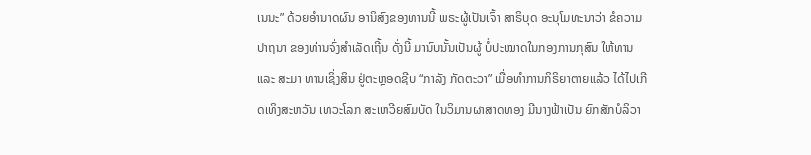ເນນະ” ດ້ວຍອໍານາດຜົນ ອານິສົງຂອງທານນີ້ ພຣະຜູ້ເປັນເຈົ້າ ສາຣິບຸດ ອະນຸໂມທະນາວ່າ ຂໍຄວາມປາຖນາ ຂອງທ່ານຈົ່ງສຳເລັດເຖີ້ນ ດັ່ງນີ້ ມານົບນັ້ນເປັນຜູ້ ບໍ່ປະໝາດໃນກອງການກຸສົນ ໃຫ້ທານ ແລະ ສະມາ ທານເຊິ່ງສິນ ຢູ່ຕະຫຼອດຊີບ “ກາລັງ ກັດຕະວາ” ເມື່ອທໍາການກິຣິຍາຕາຍແລ້ວ ໄດ້ໄປເກີດເທິງສະຫວັນ ເທວະໂລກ ສະເຫວີຍສົມບັດ ໃນວິມານຜາສາດທອງ ມີນາງຟ້າເປັນ ຍົກສັກບໍລິວາ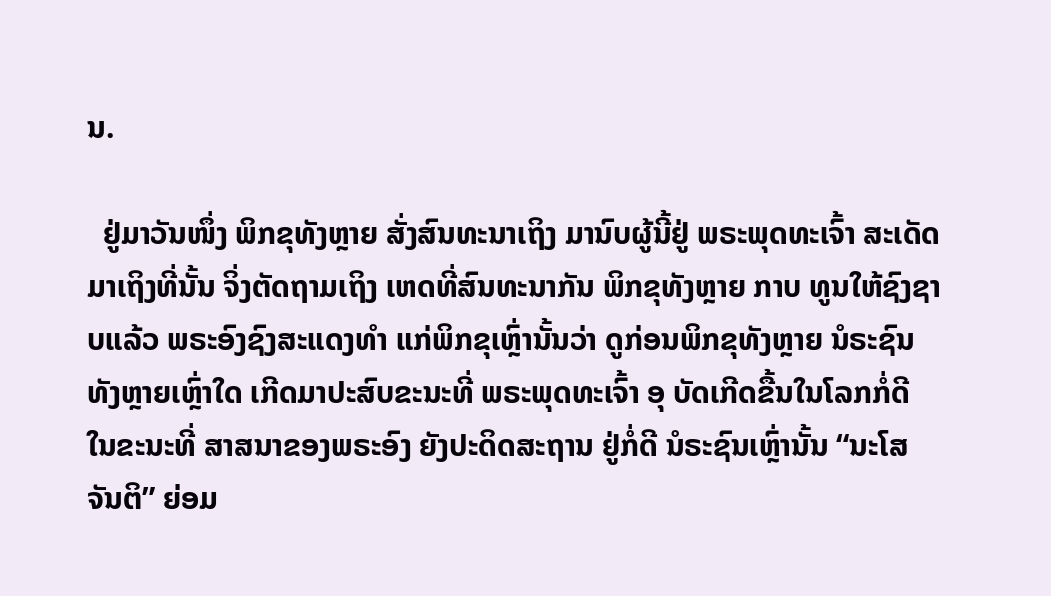ນ.

  ຢູ່ມາວັນໜຶ່ງ ພິກຂຸທັງຫຼາຍ ສັ່ງສົນທະນາເຖິງ ມານົບຜູ້ນີ້ຢູ່ ພຣະພຸດທະເຈົ້າ ສະເດັດມາເຖິງທີ່ນັ້ນ ຈິ່ງຕັດຖາມເຖິງ ເຫດທີ່ສົນທະນາກັນ ພິກຂຸທັງຫຼາຍ ກາບ ທູນໃຫ້ຊົງຊາບແລ້ວ ພຣະອົງຊົງສະແດງທຳ ແກ່ພິກຂຸເຫຼົ່ານັ້ນວ່າ ດູກ່ອນພິກຂຸທັງຫຼາຍ ນໍຣະຊົນທັງຫຼາຍເຫຼົ່າໃດ ເກີດມາປະສົບຂະນະທີ່ ພຣະພຸດທະເຈົ້າ ອຸ ບັດເກີດຂື້ນໃນໂລກກໍ່ດີ ໃນຂະນະທີ່ ສາສນາຂອງພຣະອົງ ຍັງປະດິດສະຖານ ຢູ່ກໍ່ດີ ນໍຣະຊົນເຫຼົ່ານັ້ນ “ນະໂສ ຈັນຕິ” ຍ່ອມ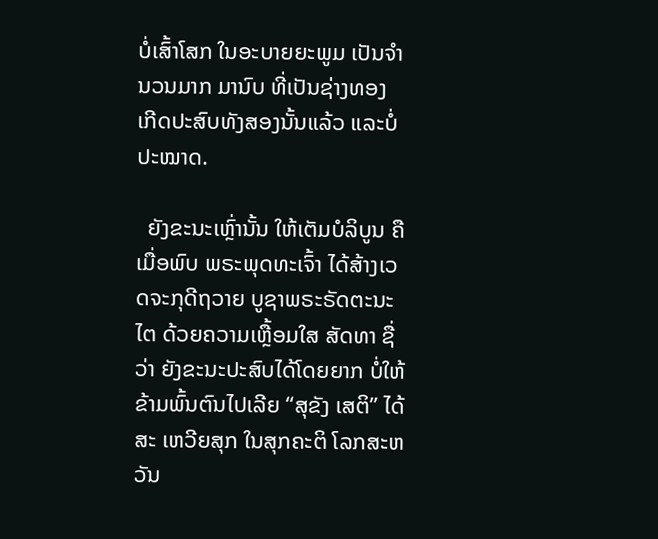ບໍ່ເສົ້າໂສກ ໃນອະບາຍຍະພູມ ເປັນຈຳນວນມາກ ມານົບ ທີ່ເປັນຊ່າງທອງ ເກີດປະສົບທັງສອງນັ້ນແລ້ວ ແລະບໍ່ປະໝາດ.

  ຍັງຂະນະເຫຼົ່ານັ້ນ ໃຫ້ເຕັມບໍລິບູນ ຄື ເມື່ອພົບ ພຣະພຸດທະເຈົ້າ ໄດ້ສ້າງເວດຈະກຸດີຖວາຍ ບູຊາພຣະຣັດຕະນະໄຕ ດ້ວຍຄວາມເຫຼື້ອມໃສ ສັດທາ ຊື່ວ່າ ຍັງຂະນະປະສົບໄດ້ໂດຍຍາກ ບໍ່ໃຫ້ຂ້າມພົ້ນຕົນໄປເລີຍ “ສຸຂັງ ເສຕິ” ໄດ້ສະ ເຫວີຍສຸກ ໃນສຸກຄະຕິ ໂລກສະຫວັນ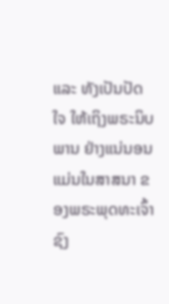ແລະ ທັງເປັນປັດໃຈ ໃຫ້ເຖິງພຣະນິບພານ ຢ່າງແນ່ນອນ ແມ່ນໃນສາສນາ ຂອງພຣະພຸດທະເຈົ້າ ຊົງ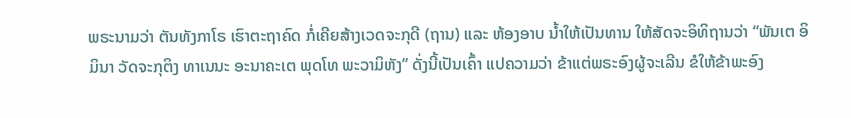ພຣະນາມວ່າ ຕັນທັງກາໂຣ ເຮົາຕະຖາຄົດ ກໍ່ເຄີຍສ້າງເວດຈະກຸດີ (ຖານ) ແລະ ຫ້ອງອາບ ນ້ຳໃຫ້ເປັນທານ ໃຫ້ສັດຈະອິທິຖານວ່າ “ພັນເຕ ອິມິນາ ວັດຈະກຸຕິງ ທາເນນະ ອະນາຄະເຕ ພຸດໂທ ພະວາມິຫັງ” ດັ່ງນີ້ເປັນເຄົ້າ ແປຄວາມວ່າ ຂ້າແຕ່ພຣະອົງຜູ້ຈະເລີນ ຂໍໃຫ້ຂ້າພະອົງ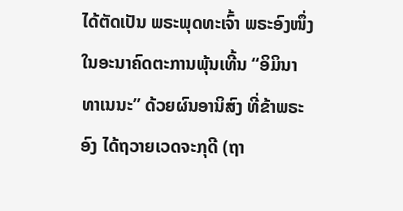ໄດ້ຕັດເປັນ ພຣະພຸດທະເຈົ້າ ພຣະອົງໜຶ່ງໃນອະນາຄົດຕະການພຸ້ນເທີ້ນ “ອິມິນາ ທາເນນະ” ດ້ວຍຜົນອານິສົງ ທີ່ຂ້າພຣະອົງ ໄດ້ຖວາຍເວດຈະກຸດີ (ຖາ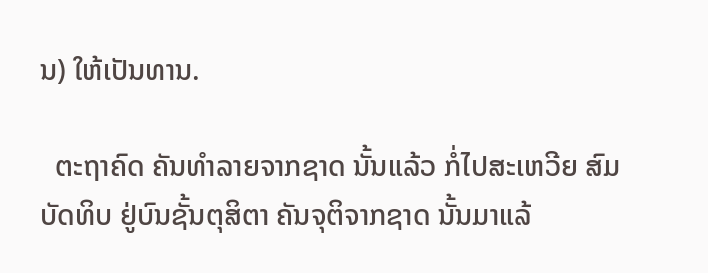ນ) ໃຫ້ເປັນທານ.

  ຕະຖາຄົດ ຄັນທຳລາຍຈາກຊາດ ນັ້ນແລ້ວ ກໍ່ໄປສະເຫວີຍ ສົມບັດທິບ ຢູ່ບົນຊັ້ນຕຸສິຕາ ຄັນຈຸຕິຈາກຊາດ ນັ້ນມາແລ້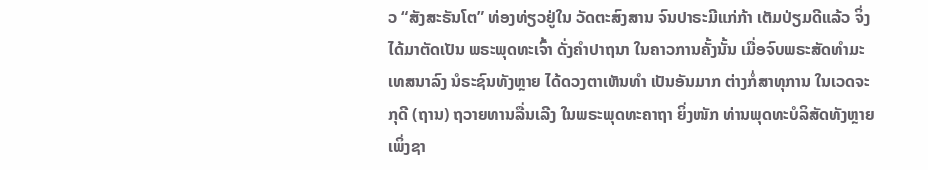ວ “ສັງສະຣັນໂຕ” ທ່ອງທ່ຽວຢູ່ໃນ ວັດຕະສົງສານ ຈົນປາຣະມີແກ່ກ້າ ເຕັມປ່ຽມດີແລ້ວ ຈິ່ງໄດ້ມາຕັດເປັນ ພຣະພຸດທະເຈົ້າ ດັ່ງຄຳປາຖນາ ໃນຄາວການຄັ້ງນັ້ນ ເມື່ອຈົບພຣະສັດທຳມະເທສນາລົງ ນໍຣະຊົນທັງຫຼາຍ ໄດ້ດວງຕາເຫັນທຳ ເປັນອັນມາກ ຕ່າງກໍ່ສາທຸການ ໃນເວດຈະກຸດີ (ຖານ) ຖວາຍທານລື່ນເລີງ ໃນພຣະພຸດທະຄາຖາ ຍິ່ງໜັກ ທ່ານພຸດທະບໍລິສັດທັງຫຼາຍ ເພິ່ງຊາ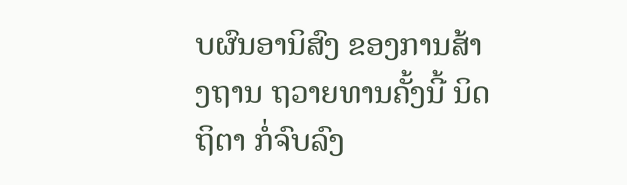ບຜົນອານິສົງ ຂອງການສ້າງຖານ ຖວາຍທານຄັ້ງນີ້ ນິດຖິຕາ ກໍ່ຈົບລົງ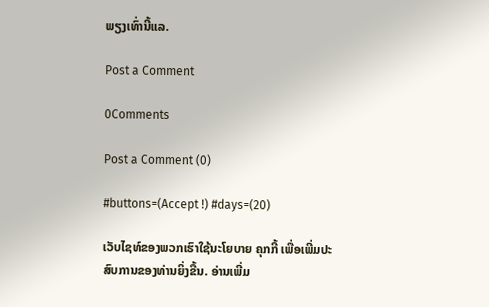ພຽງເທົ່ານີ້ແລ.

Post a Comment

0Comments

Post a Comment (0)

#buttons=(Accept !) #days=(20)

ເວັບໄຊທ໌ຂອງພວກເຮົາໃຊ້ນະໂຍບາຍ ຄຸກກີ້ ເພື່ອເພີ່ມປະສົບການຂອງທ່ານຍິ່ງຂື້ນ. ອ່ານເພີ່ມ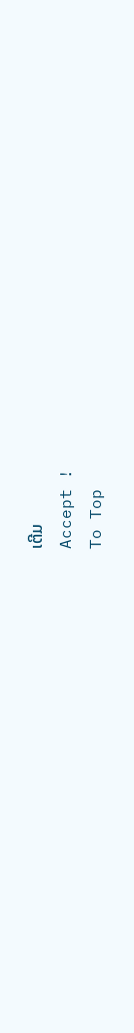ເຕີມ
Accept !
To Top